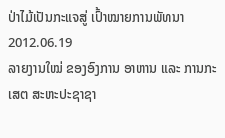ປ່າໄມ້ເປັນກະແຈສູ່ ເປົ້າໝາຍການພັທນາ
2012.06.19
ລາຍງານໃໝ່ ຂອງອົງການ ອາຫານ ແລະ ການກະເສຕ ສະຫະປະຊາຊາ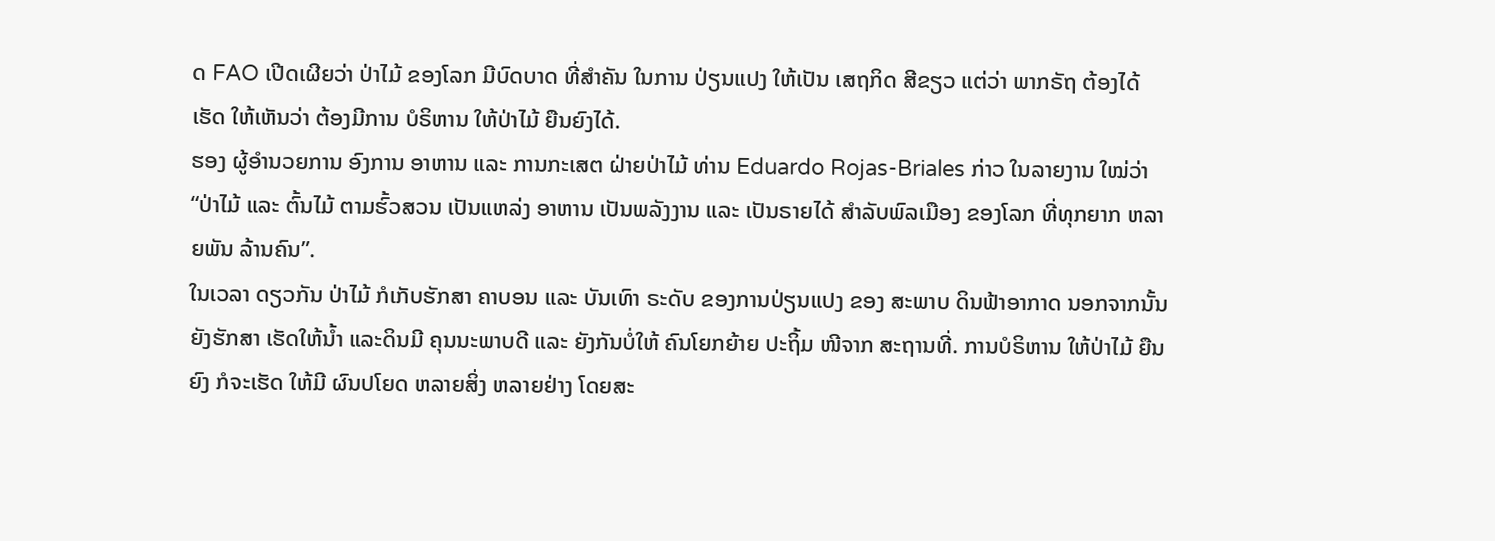ດ FAO ເປີດເຜີຍວ່າ ປ່າໄມ້ ຂອງໂລກ ມີບົດບາດ ທີ່ສໍາຄັນ ໃນການ ປ່ຽນແປງ ໃຫ້ເປັນ ເສຖກິດ ສີຂຽວ ແຕ່ວ່າ ພາກຣັຖ ຕ້ອງໄດ້ເຮັດ ໃຫ້ເຫັນວ່າ ຕ້ອງມີການ ບໍຣິຫານ ໃຫ້ປ່າໄມ້ ຍືນຍົງໄດ້.
ຮອງ ຜູ້ອໍານວຍການ ອົງການ ອາຫານ ແລະ ການກະເສຕ ຝ່າຍປ່າໄມ້ ທ່ານ Eduardo Rojas-Briales ກ່າວ ໃນລາຍງານ ໃໝ່ວ່າ “ປ່າໄມ້ ແລະ ຕົ້ນໄມ້ ຕາມຮົ້ວສວນ ເປັນແຫລ່ງ ອາຫານ ເປັນພລັງງານ ແລະ ເປັນຣາຍໄດ້ ສໍາລັບພົລເມືອງ ຂອງໂລກ ທີ່ທຸກຍາກ ຫລາຍພັນ ລ້ານຄົນ”.
ໃນເວລາ ດຽວກັນ ປ່າໄມ້ ກໍເກັບຮັກສາ ຄາບອນ ແລະ ບັນເທົາ ຣະດັບ ຂອງການປ່ຽນແປງ ຂອງ ສະພາບ ດິນຟ້າອາກາດ ນອກຈາກນັ້ນ ຍັງຮັກສາ ເຮັດໃຫ້ນໍ້າ ແລະດິນມີ ຄຸນນະພາບດີ ແລະ ຍັງກັນບໍ່ໃຫ້ ຄົນໂຍກຍ້າຍ ປະຖິ້ມ ໜີຈາກ ສະຖານທີ່. ການບໍຣິຫານ ໃຫ້ປ່າໄມ້ ຍືນຍົງ ກໍຈະເຮັດ ໃຫ້ມີ ຜົນປໂຍດ ຫລາຍສິ່ງ ຫລາຍຢ່າງ ໂດຍສະ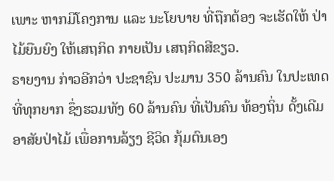ເພາະ ຫາກມີໂຄງການ ແລະ ນະໂຍບາຍ ທີ່ຖືກຕ້ອງ ຈະເຮັດໃຫ້ ປ່າໄມ້ຍືນຍົງ ໃຫ້ເສຖກິດ ກາຍເປັນ ເສຖກິດສີຂຽວ.
ຣາຍງານ ກ່າວອີກວ່າ ປະຊາຊົນ ປະມານ 350 ລ້ານຄົນ ໃນປະເທດ ທີ່ທຸກຍາກ ຊຶ່ງຮວມທັງ 60 ລ້ານຄົນ ທີ່ເປັນຄົນ ທ້ອງຖິ່ນ ດັ້ງເດີມ ອາສັຍປ່າໄມ້ ເພື່ອການລ້ຽງ ຊີວິດ ກຸ້ມຕົນເອງ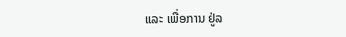ແລະ ເພື່ອການ ຢູ່ລ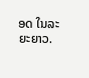ອດ ໃນລະຍະຍາວ.